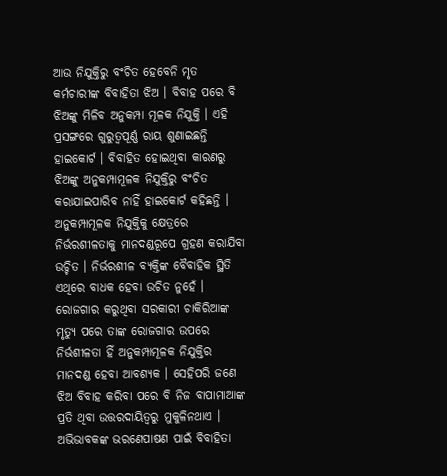ଆଉ ନିଯୁକ୍ତିରୁ ବଂଚିତ ହେବେନି ମୃତ କର୍ମଚାରୀଙ୍କ ବିବାହିତା ଝିଅ । ବିବାହ ପରେ ବି ଝିଅଙ୍କୁ ମିଳିବ ଅନୁକମ୍ପା ମୂଳକ ନିଯୁକ୍ତି । ଏହି ପ୍ରସଙ୍ଗରେ ଗୁରୁତ୍ବପୂର୍ଣ୍ଣ ରାୟ ଶୁଣାଇଛନ୍ତି ହାଇକୋର୍ଟ । ବିବାହିତ ହୋଇଥିବା କାରଣରୁ ଝିଅଙ୍କୁ ଅନୁକମ୍ପାମୂଳକ ନିଯୁକ୍ତିରୁ ବଂଚିତ କରାଯାଇପାରିବ ନାହିଁ ହାଇକୋର୍ଟ କହିଛନ୍ତି ।
ଅନୁକମ୍ପାମୂଳକ ନିଯୁକ୍ତିକୁ କ୍ଷେତ୍ରରେ ନିର୍ଭରଶୀଳତାକୁ ମାନଦଣ୍ଡରୂପେ ଗ୍ରହଣ କରାଯିବା ଉଚ୍ଚିତ । ନିର୍ଭରଶୀଳ ବ୍ୟକ୍ତିଙ୍କ ବୈବାହିକ ସ୍ଥିତି ଏଥିରେ ବାଧକ ହେବା ଉଚିତ ନୁହେଁ । ରୋଜଗାର କରୁଥିବା ସରକାରୀ ଚାକିରିଆଙ୍କ ମୃତ୍ୟୁ ପରେ ତାଙ୍କ ରୋଜଗାର ଉପରେ ନିର୍ଭଶୀଳତା ହିଁ ଅନୁକମ୍ପାମୂଳକ ନିଯୁକ୍ତିର ମାନଦଣ୍ଡ ହେବା ଆବଶ୍ୟକ । ସେହିପରି ଜଣେ ଝିଅ ବିବାହ କରିବା ପରେ ବି ନିଜ ବାପାମାଆଙ୍କ ପ୍ରତି ଥିବା ଉତ୍ତରଦାୟିତ୍ବରୁ ମୁକୁଳିନଥାଏ । ଅଭିଭାବକଙ୍କ ଭରଣେପାଷଣ ପାଇଁ ବିବାହିତା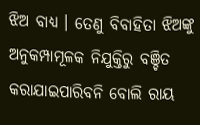ଝିଅ ବାଧ୍ୟ । ତେଣୁ ବିବାହିତା ଝିଅଙ୍କୁ ଅନୁକମ୍ପାମୂଳକ ନିଯୁକ୍ତିରୁ ବଞ୍ଚିତ କରାଯାଇପାରିବନି ବୋଲି ରାୟ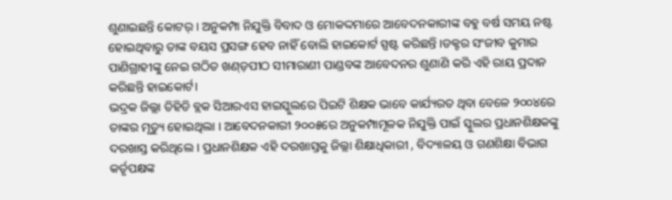ଶୁଣାଇଛନ୍ତି କୋଟର୍ । ଅନୁକମ୍ପା ନିଯୁକ୍ତି ବିବାଦ ଓ ମୋକଦ୍ଦମାରେ ଆବେଦନକାରୀଙ୍କ ବହୁ ବର୍ଷ ସମୟ ନଷ୍ଟ ହୋଇଥିବାରୁ ତାଙ୍କ ବୟସ ପ୍ରସଙ୍ଗ ହେବ ନାହିଁ ବୋଲି ହାଇକୋର୍ଟ ସ୍ପଷ୍ଟ କରିଛନ୍ତି ।ଡକ୍ଟର ସଂଜୀବ କୁମାର ପାଣିଗ୍ରାହୀଙ୍କୁ ନେଇ ଗଠିତ ଖଣ୍ଡ଼ପୀଠ ସୀମାରାଣୀ ପାଣ୍ଡବଙ୍କ ଆବେଦନର ଶୁଣାଣି କରି ଏହି ରାୟ ପ୍ରଦାନ କରିଛନ୍ତି ହାଇକୋର୍ଟ।
ଭଦ୍ରକ ଜିଲ୍ଲା ତିହିଡି ବ୍ଲକ ସିଆରଏସ ହାଇସ୍କୁଲରେ ପିଇଟି ଶିକ୍ଷକ ଭାବେ କାର୍ଯ୍ୟରତ ଥିବା ବେଳେ ୨୦୦୪ରେ ତାଙ୍କର ମୃତ୍ୟୁ ହୋଇଥିଲା । ଆବେଦନକାରୀ ୨୦୦୫ରେ ଅନୁକମ୍ପାମୂଳକ ନିଯୁକ୍ତି ପାଇଁ ସ୍କୁଲର ପ୍ରଧାନଶିକ୍ଷକଙ୍କୁ ଦରଖାସ୍ତ କରିଥିଲେ । ପ୍ରଧାନଶିକ୍ଷକ ଏହି ଦରଖାସ୍ତକୁ ଜିଲ୍ଲା ଶିକ୍ଷାଧିକାରୀ , ବିଦ୍ୟାଳୟ ଓ ଗଣଶିକ୍ଷା ବିଭାଗ କର୍ତୃପକ୍ଷଙ୍କ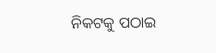ନିକଟକୁ ପଠାଇ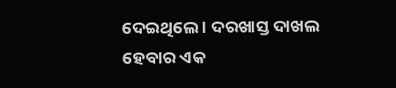ଦେଇଥିଲେ । ଦରଖାସ୍ତ ଦାଖଲ ହେବାର ଏକ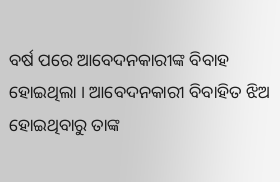ବର୍ଷ ପରେ ଆବେଦନକାରୀଙ୍କ ବିବାହ ହୋଇଥିଲା । ଆବେଦନକାରୀ ବିବାହିତ ଝିଅ ହୋଇଥିବାରୁ ତାଙ୍କ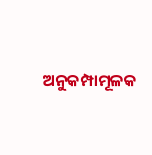ଅନୁକମ୍ପାମୂଳକ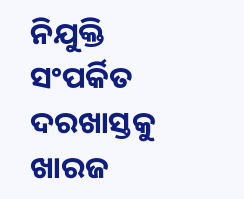ନିଯୁକ୍ତି ସଂପର୍କିତ ଦରଖାସ୍ତକୁ ଖାରଜ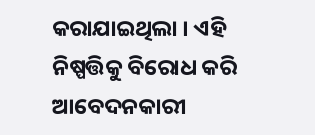କରାଯାଇଥିଲା । ଏହି ନିଷ୍ପତ୍ତିକୁ ବିରୋଧ କରି ଆବେଦନକାରୀ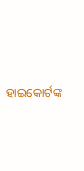ହାଇକୋର୍ଟଙ୍କ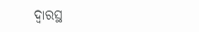ଦ୍ବାରସ୍ଥ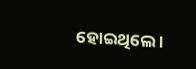ହୋଇଥିଲେ ।